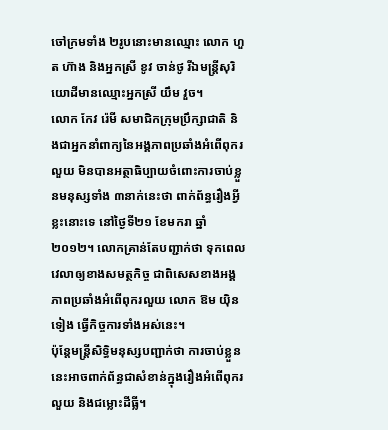ចៅក្រមទាំង ២រូបនោះមានឈ្មោះ លោក ហួត ហ៊ាង និងអ្នកស្រី ខូវ ចាន់ថូ រីឯមន្ត្រីសុរិយោដីមានឈ្មោះអ្នកស្រី យឹម វួច។
លោក កែវ រ៉េមី សមាជិកក្រុមប្រឹក្សាជាតិ និងជាអ្នកនាំពាក្យនៃអង្គភាពប្រឆាំងអំពើពុករលួយ មិនបានអត្ថាធិប្បាយចំពោះការចាប់ខ្លួនមនុស្សទាំង ៣នាក់នេះថា ពាក់ព័ន្ធរឿងអ្វីខ្លះនោះទេ នៅថ្ងៃទី២១ ខែមករា ឆ្នាំ២០១២។ លោកគ្រាន់តែបញ្ជាក់ថា ទុកពេលវេលាឲ្យខាងសមត្ថកិច្ច ជាពិសេសខាងអង្គភាពប្រឆាំងអំពើពុករលួយ លោក ឱម យ៉ិនទៀង ធ្វើកិច្ចការទាំងអស់នេះ។
ប៉ុន្តែមន្ត្រីសិទ្ធិមនុស្សបញ្ជាក់ថា ការចាប់ខ្លួននេះអាចពាក់ព័ន្ធជាសំខាន់ក្នុងរឿងអំពើពុករលួយ និងជម្លោះដីធ្លី។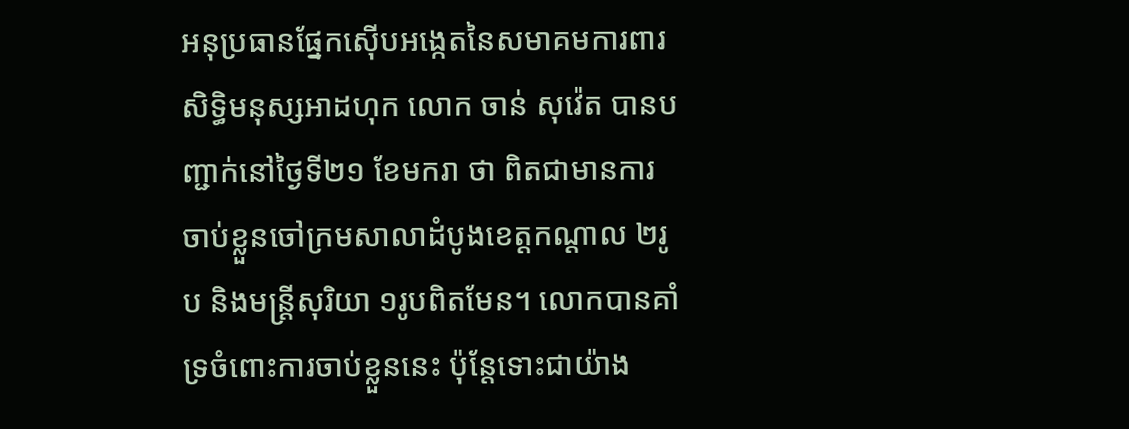អនុប្រធានផ្នែកស៊ើបអង្កេតនៃសមាគមការពារសិទ្ធិមនុស្សអាដហុក លោក ចាន់ សុវ៉េត បានបញ្ជាក់នៅថ្ងៃទី២១ ខែមករា ថា ពិតជាមានការចាប់ខ្លួនចៅក្រមសាលាដំបូងខេត្តកណ្ដាល ២រូប និងមន្ត្រីសុរិយា ១រូបពិតមែន។ លោកបានគាំទ្រចំពោះការចាប់ខ្លួននេះ ប៉ុន្តែទោះជាយ៉ាង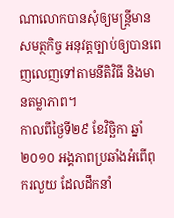ណាលោកបានសុំឲ្យមន្ត្រីមានសមត្ថកិច្ច អនុវត្តច្បាប់ឲ្យបានពេញលេញទៅតាមនីតិវិធី និងមានតម្លាភាព។
កាលពីថ្ងៃទី២៩ ខែវិច្ឆិកា ឆ្នាំ២០១០ អង្គភាពប្រឆាំងអំពើពុករលួយ ដែលដឹកនាំ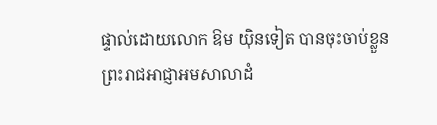ផ្ទាល់ដោយលោក ឱម យ៉ិនទៀត បានចុះចាប់ខ្លួនព្រះរាជអាជ្ញាអមសាលាដំ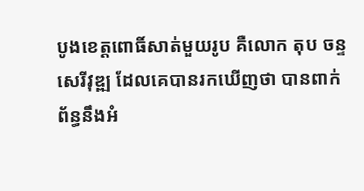បូងខេត្តពោធិ៍សាត់មួយរូប គឺលោក តុប ចន្ទសេរីវុឌ្ឍ ដែលគេបានរកឃើញថា បានពាក់ព័ន្ធនឹងអំ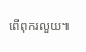ពើពុករលួយ៕